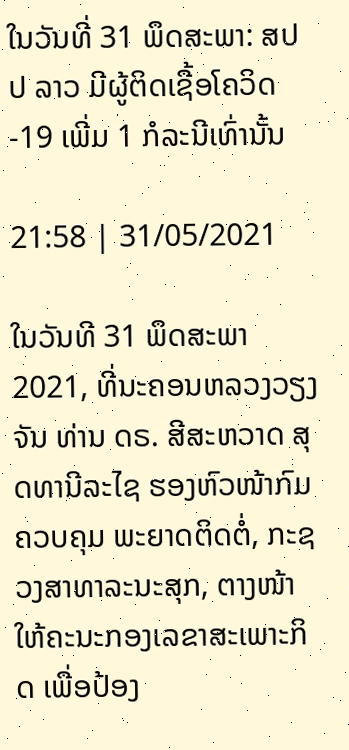ໃນວັນທີ່ 31 ພຶດສະພາ: ສປປ ລາວ ມີຜູ້ຕິດເຊື້ອໂຄວິດ-19 ເພີ່ມ 1 ກໍລະນີເທົ່ານັ້ນ

21:58 | 31/05/2021

ໃນວັນທີ 31 ພຶດສະພາ 2021, ທີ່ນະຄອນຫລວງວຽງຈັນ ທ່ານ ດຣ. ສີສະຫວາດ ສຸດທານີລະໄຊ ຮອງຫົວໜ້າກົມ ຄວບຄຸມ ພະຍາດຕິດຕໍ່, ກະຊວງສາທາລະນະສຸກ, ຕາງໜ້າໃຫ້ຄະນະກອງເລຂາສະເພາະກິດ ເພື່ອປ້ອງ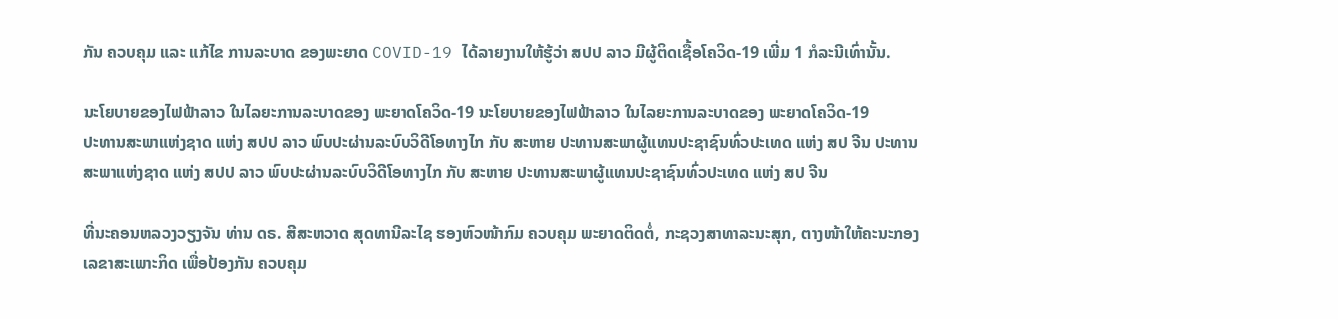ກັນ ຄວບຄຸມ ແລະ ແກ້ໄຂ ການລະບາດ ຂອງພະຍາດ COVID-19 ໄດ້ລາຍງານໃຫ້ຮູ້ວ່າ ສປປ ລາວ ມີຜູ້ຕິດເຊື້ອໂຄວິດ-19 ເພີ່ມ 1 ກໍລະນີເທົ່ານັ້ນ.

ນະໂຍບາຍຂອງໄຟຟ້າລາວ ໃນໄລຍະການລະບາດຂອງ ພະຍາດໂຄວິດ-19 ນະໂຍບາຍຂອງໄຟຟ້າລາວ ໃນໄລຍະການລະບາດຂອງ ພະຍາດໂຄວິດ-19
ປະທານສະພາແຫ່ງຊາດ ແຫ່ງ ສປປ ລາວ ພົບປະຜ່ານລະບົບວິດີໂອທາງໄກ ກັບ ສະຫາຍ ປະທານສະພາຜູ້ແທນປະຊາຊົນທົ່ວປະເທດ ແຫ່ງ ສປ ຈີນ ປະທານສະພາແຫ່ງຊາດ ແຫ່ງ ສປປ ລາວ ພົບປະຜ່ານລະບົບວິດີໂອທາງໄກ ກັບ ສະຫາຍ ປະທານສະພາຜູ້ແທນປະຊາຊົນທົ່ວປະເທດ ແຫ່ງ ສປ ຈີນ

ທີ່ນະຄອນຫລວງວຽງຈັນ ທ່ານ ດຣ. ສີສະຫວາດ ສຸດທານີລະໄຊ ຮອງຫົວໜ້າກົມ ຄວບຄຸມ ພະຍາດຕິດຕໍ່, ກະຊວງສາທາລະນະສຸກ, ຕາງໜ້າໃຫ້ຄະນະກອງເລຂາສະເພາະກິດ ເພື່ອປ້ອງກັນ ຄວບຄຸມ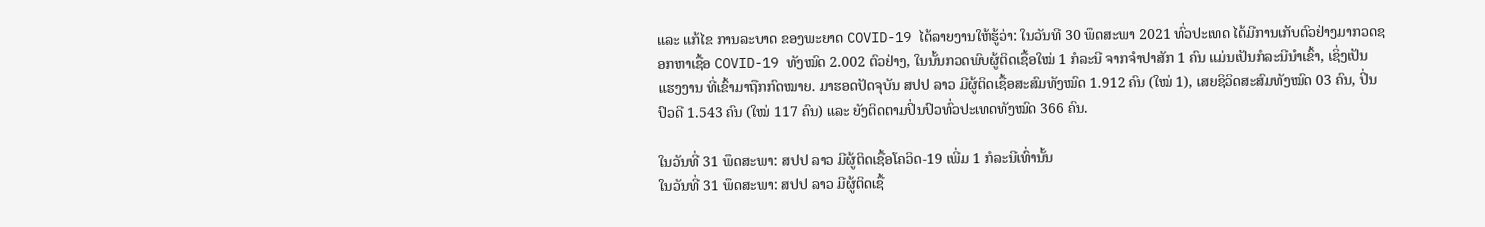ແລະ ແກ້ໄຂ ການລະບາດ ຂອງພະຍາດ COVID-19 ໄດ້ລາຍງານໃຫ້ຮູ້ວ່າ: ໃນວັນທີ 30 ພຶດສະພາ 2021 ທົ່ວປະເທດ ໄດ້ມີການເກັບຕົວຢ່າງມາກວດຊອກຫາເຊື້ອ COVID-19 ທັງໝົດ 2.002 ຕົວຢ່າງ, ໃນນັ້ນກວດພົບຜູ້ຕິດເຊື້ອໃໝ່ 1 ກໍລະນີ ຈາກຈຳປາສັກ 1 ຄົນ ແມ່ນເປັນກໍລະນີນໍາເຂົ້າ, ເຊິ່ງເປັນ ແຮງງານ ທີ່ເຂົ້າມາຖືກກົດໝາຍ. ມາຮອດປັດຈຸບັນ ສປປ ລາວ ມີຜູ້ຕິດເຊື້ອສະສົມທັງໝົດ 1.912 ຄົນ (ໃໝ່ 1), ເສຍຊິວິດສະສົມທັງໝົດ 03 ຄົນ, ປິ່ນປົວດີ 1.543 ຄົນ (ໃໝ່ 117 ຄົນ) ແລະ ຍັງຕິດຕາມປິ່ນປົວທົ່ວປະເທດທັງໝົດ 366 ຄົນ.

ໃນວັນທີ່ 31 ພຶດສະພາ: ສປປ ລາວ ມີຜູ້ຕິດເຊື້ອໂຄວິດ-19 ເພີ່ມ 1 ກໍລະນີເທົ່ານັ້ນ
ໃນວັນທີ່ 31 ພຶດສະພາ: ສປປ ລາວ ມີຜູ້ຕິດເຊື້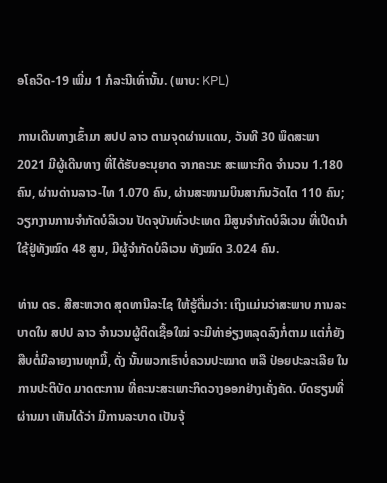ອໂຄວິດ-19 ເພີ່ມ 1 ກໍລະນີເທົ່ານັ້ນ. (ພາບ: KPL)

ການເດີນທາງເຂົ້າມາ ສປປ ລາວ ຕາມຈຸດຜ່ານແດນ, ວັນທີ 30 ພຶດສະພາ 2021 ມີຜູ້ເດີນທາງ ທີ່ໄດ້ຮັບອະນຸຍາດ ຈາກຄະນະ ສະເພາະກິດ ຈຳນວນ 1.180 ຄົນ, ຜ່ານດ່ານລາວ-ໄທ 1.070 ຄົນ, ຜ່ານສະໜາມບິນສາກົນວັດໄຕ 110 ຄົນ; ວຽກງານການຈຳກັດບໍລິເວນ ປັດຈຸບັນທົ່ວປະເທດ ມີສູນຈໍາກັດບໍລິເວນ ທີ່ເປີດນຳໃຊ້ຢູ່ທັງໝົດ 48 ສູນ, ມີຜູ້ຈຳກັດບໍລິເວນ ທັງໝົດ 3.024 ຄົນ.

ທ່ານ ດຣ. ສີສະຫວາດ ສຸດທານີລະໄຊ ໃຫ້ຮູ້ຕື່ມວ່າ: ເຖິງແມ່ນວ່າສະພາບ ການລະບາດໃນ ສປປ ລາວ ຈຳນວນຜູ້ຕິດເຊື້ອໃໝ່ ຈະມີທ່າອ່ຽງຫລຸດລົງກໍ່ຕາມ ແຕ່ກໍ່ຍັງສືບຕໍ່ມີລາຍງານທຸກມື້, ດັ່ງ ນັ້ນພວກເຮົາບໍ່ຄວນປະໝາດ ຫລື ປ່ອຍປະລະເລີຍ ໃນການປະຕິບັດ ມາດຕະການ ທີ່ຄະນະສະເພາະກິດວາງອອກຢ່າງເຄັ່ງຄັດ. ບົດຮຽນທີ່ຜ່ານມາ ເຫັນໄດ້ວ່າ ມີການລະບາດ ເປັນຈຸ້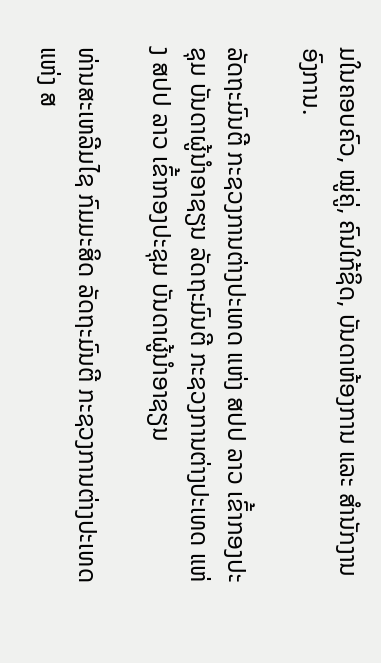ມໃນຄອບຄົວ, ໝູ່ຄູ່, ຄົນໃກ້ຊິດ, ບັນດາຫ້ອງການ ແລະ ສຳນັກງານອົງການ.

ລັດຖະມົນຕີ ກະຊວງການຕ່າງປະເທດ ແຫ່ງ ສປປ ລາວ ເຂົ້າກອງປະຊຸມ ບັນດາຜູ້ນໍາອາຊຽນ ລັດຖະມົນຕີ ກະຊວງການຕ່າງປະເທດ ແຫ່ງ ສປປ ລາວ ເຂົ້າກອງປະຊຸມ ບັນດາຜູ້ນໍາອາຊຽນ

ທ່ານສະເຫລີມໄຊ ກົມມະສິດ ລັດຖະມົນຕີ ກະຊວງການຕ່າງປະເທດ ແຫ່ງ ສ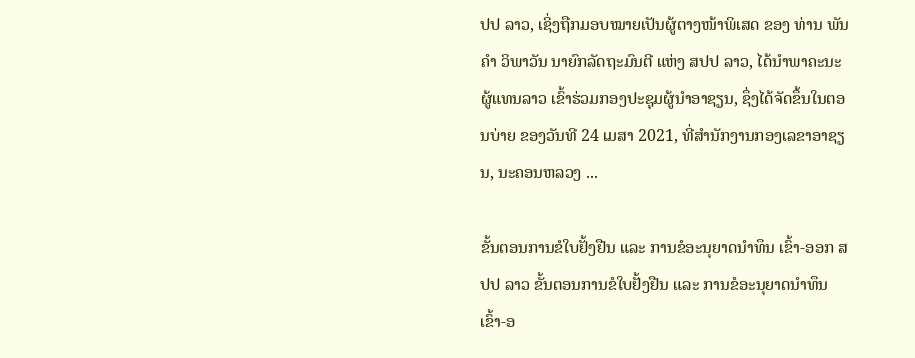ປປ ລາວ, ເຊິ່ງຖືກມອບໝາຍເປັນຜູ້ຕາງໜ້າພິເສດ ຂອງ ທ່ານ ພັນຄໍາ ວິພາວັນ ນາຍົກລັດຖະມົນຕີ ແຫ່ງ ສປປ ລາວ, ໄດ້ນຳພາຄະນະຜູ້ແທນລາວ ເຂົ້າຮ່ວມກອງປະຊຸມຜູ້ນໍາອາຊຽນ, ຊຶ່ງໄດ້ຈັດຂຶ້ນໃນຕອນບ່າຍ ຂອງວັນທີ 24 ເມສາ 2021, ທີ່ສໍານັກງານກອງເລຂາອາຊຽນ, ນະຄອນຫລວງ ...

ຂັ້ນຕອນການຂໍໃບຢັ້ງຢືນ ແລະ ການຂໍອະນຸຍາດນໍາທຶນ ເຂົ້າ-ອອກ ສປປ ລາວ ຂັ້ນຕອນການຂໍໃບຢັ້ງຢືນ ແລະ ການຂໍອະນຸຍາດນໍາທຶນ ເຂົ້າ-ອ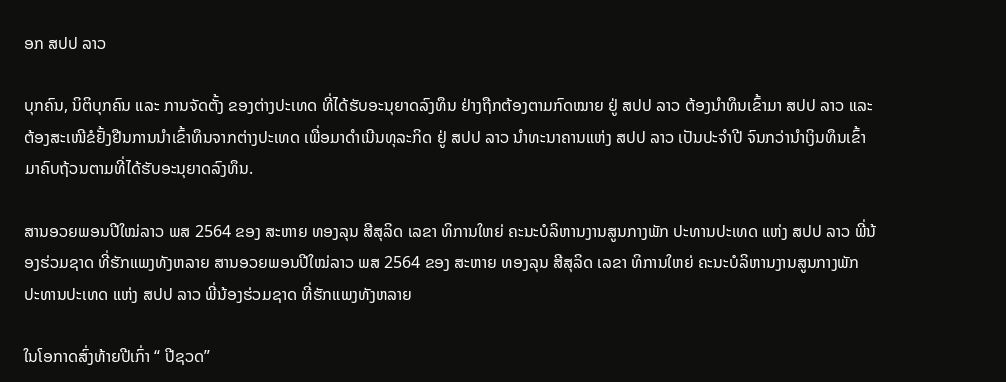ອກ ສປປ ລາວ

ບຸກຄົນ, ນິຕິບຸກຄົນ ແລະ ການຈັດຕັ້ງ ຂອງຕ່າງປະເທດ ທີ່ໄດ້ຮັບອະນຸຍາດລົງທຶນ ຢ່າງຖືກຕ້ອງຕາມກົດໝາຍ ຢູ່ ສປປ ລາວ ຕ້ອງນໍາທຶນເຂົ້າມາ ສປປ ລາວ ແລະ ຕ້ອງສະເໜີຂໍຢັ້ງຢືນການນໍາເຂົ້າທຶນຈາກຕ່າງປະເທດ ເພື່ອມາດໍາເນີນທຸລະກິດ ຢູ່ ສປປ ລາວ ນໍາທະນາຄານແຫ່ງ ສປປ ລາວ ເປັນປະຈໍາປີ ຈົນກວ່ານໍາເງິນທຶນເຂົ້າມາຄົບຖ້ວນຕາມທີ່ໄດ້ຮັບອະນຸຍາດລົງທຶນ.

ສານອວຍພອນປີໃໝ່ລາວ ພສ 2564 ຂອງ ສະຫາຍ ທອງລຸນ ສີສຸລິດ ເລຂາ ທິການໃຫຍ່ ຄະນະບໍລິຫານງານສູນກາງພັກ ປະທານປະເທດ ແຫ່ງ ສປປ ລາວ ພີ່ນ້ອງຮ່ວມຊາດ ທີ່ຮັກແພງທັງຫລາຍ ສານອວຍພອນປີໃໝ່ລາວ ພສ 2564 ຂອງ ສະຫາຍ ທອງລຸນ ສີສຸລິດ ເລຂາ ທິການໃຫຍ່ ຄະນະບໍລິຫານງານສູນກາງພັກ ປະທານປະເທດ ແຫ່ງ ສປປ ລາວ ພີ່ນ້ອງຮ່ວມຊາດ ທີ່ຮັກແພງທັງຫລາຍ

ໃນໂອກາດສົ່ງທ້າຍປີເກົ່າ “ ປີຊວດ”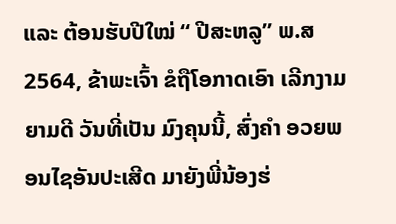ແລະ ຕ້ອນຮັບປີໃໝ່ “ ປີສະຫລູ” ພ.ສ 2564, ຂ້າພະເຈົ້າ ຂໍຖືໂອກາດເອົາ ເລີກງາມຍາມດີ ວັນທີ່ເປັນ ມົງຄຸນນີ້, ສົ່ງຄໍາ ອວຍພອນໄຊອັນປະເສີດ ມາຍັງພີ່ນ້ອງຮ່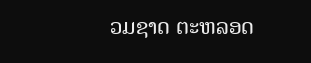ວມຊາດ ຕະຫລອດ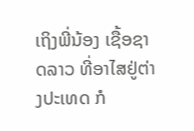ເຖິງພີ່ນ້ອງ ເຊື້ອຊາດລາວ ທີ່ອາໄສຢູ່ຕ່າງປະເທດ ກໍ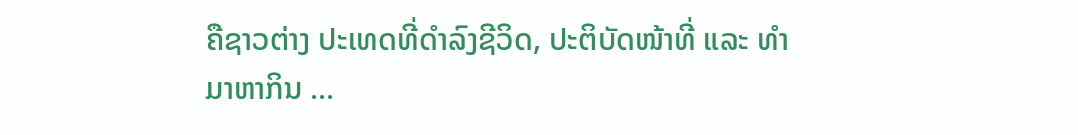ຄືຊາວຕ່າງ ປະເທດທີ່ດໍາລົງຊີວິດ, ປະຕິບັດໜ້າທີ່ ແລະ ທໍາມາຫາກິນ ...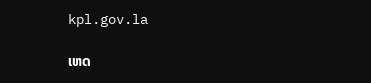kpl.gov.la

ເຫດ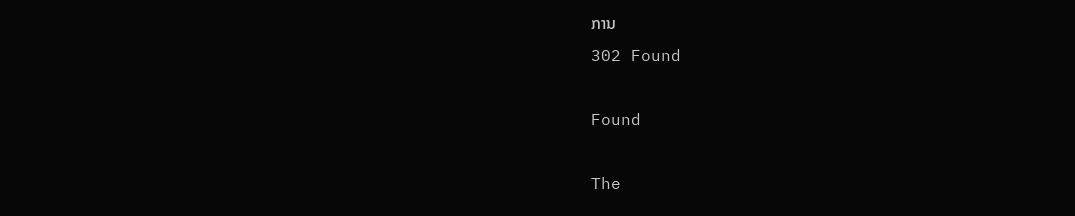ການ
302 Found

Found

The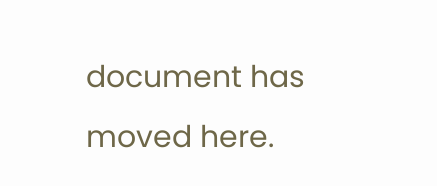document has moved here.